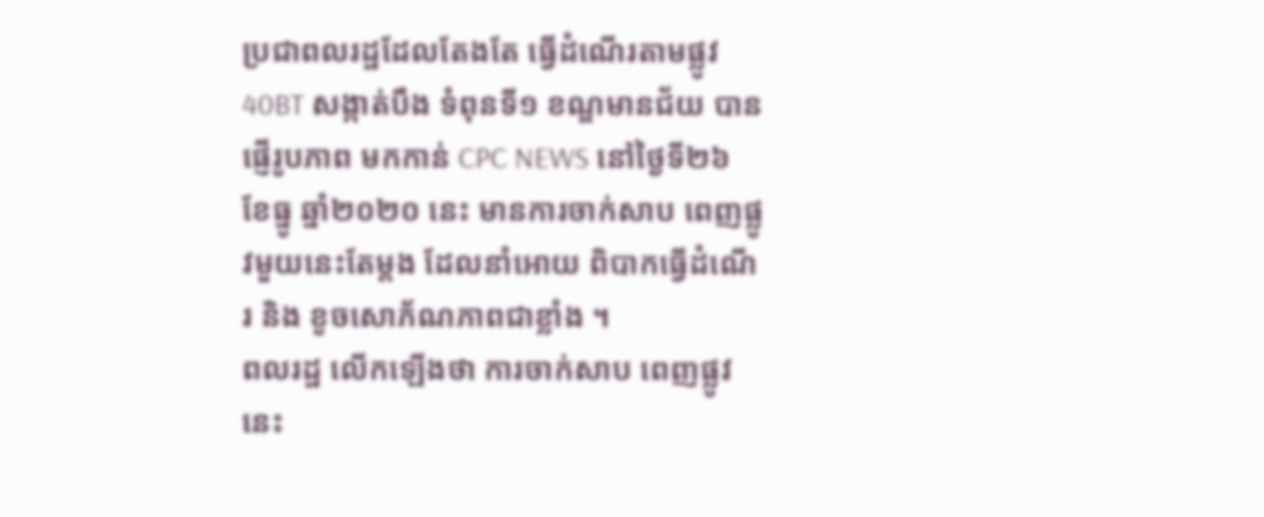ប្រជាពលរដ្ឋដែលតែងតែ ធ្វើដំណើរតាមផ្លូវ 40BT សង្កាត់បឹង ទំពុនទី១ ខណ្ឌមានជ័យ បានផ្ញើរូបភាព មកកាន់ CPC NEWS នៅថ្ងៃទី២៦ ខែធ្នូ ឆ្នាំ២០២០ នេះ មានការចាក់សាប ពេញផ្លូវមួយនេះតែម្តង ដែលនាំអោយ ពិបាកធ្វើដំណើរ និង ខូចសោភ័ណភាពជាខ្លាំង ។
ពលរដ្ឋ លើកឡើងថា ការចាក់សាប ពេញផ្លូវ នេះ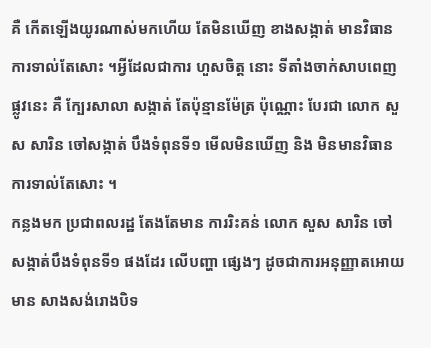គឺ កើតឡើងយូរណាស់មកហើយ តែមិនឃើញ ខាងសង្កាត់ មានវិធានការទាល់តែសោះ ។អ្វីដែលជាការ ហួសចិត្ត នោះ ទីតាំងចាក់សាបពេញផ្លូវនេះ គឺ ក្បែរសាលា សង្កាត់ តែប៉ុន្មានម៉ែត្រ ប៉ុណ្ណោះ បែរជា លោក សួស សារិន ចៅសង្កាត់ បឹងទំពុនទី១ មើលមិនឃើញ និង មិនមានវិធាន ការទាល់តែសោះ ។
កន្លងមក ប្រជាពលរដ្ឋ តែងតែមាន ការរិះគន់ លោក សួស សារិន ចៅសង្កាត់បឹងទំពុនទី១ ផងដែរ លើបញ្ហា ផ្សេងៗ ដូចជាការអនុញ្ញាតអោយមាន សាងសង់រោងបិទ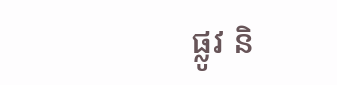ផ្លូវ និ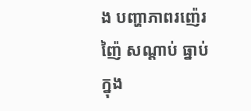ង បញ្ហាភាពរញ៉េរញ៉ៃ សណ្តាប់ ធ្នាប់ ក្នុង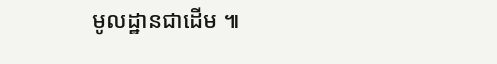មូលដ្ឋានជាដើម ៕